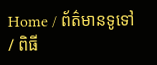Home / ព័ត៌មានទូទៅ / ពិធី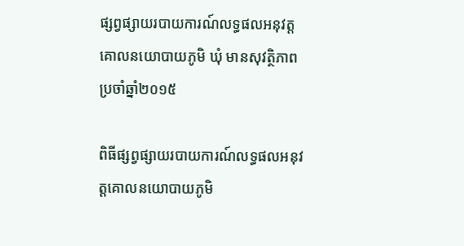ផ្សព្វផ្សាយរបាយការណ៍លទ្ធផលអនុវត្តគោលនយោបាយភូមិ ឃុំ មានសុវត្ថិភាព ប្រចាំឆ្នាំ២០១៥

ពិធីផ្សព្វផ្សាយរបាយការណ៍លទ្ធផលអនុវត្តគោលនយោបាយភូមិ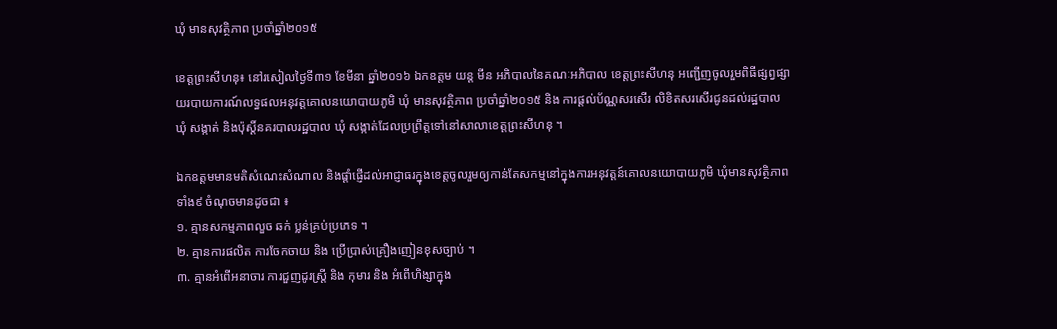ឃុំ មានសុវត្ថិភាព ប្រចាំឆ្នាំ២០១៥

ខេត្តព្រះសីហនុ៖ នៅរសៀលថ្ងៃទី៣១ ខែមីនា ឆ្នាំ២០១៦ ឯកឧត្តម យន្ត មីន អភិបាលនៃគណៈអភិបាល ខេត្តព្រះសីហនុ អញ្ជើញចូលរួមពិធីផ្សព្វផ្សាយរបាយការណ៍លទ្ធផលអនុវត្តគោលនយោបាយភូមិ ឃុំ មានសុវត្ថិភាព ប្រចាំឆ្នាំ២០១៥ និង ការផ្តល់ប័ណ្ណសរសើរ លិខិតសរសើរជូនដល់រដ្ឋបាល ឃុំ សង្កាត់ និងប៉ុស្តិ៍នគរបាលរដ្ឋបាល ឃុំ សង្កាត់ដែលប្រព្រឹត្តទៅនៅសាលាខេត្តព្រះសីហនុ ។

ឯកឧត្តមមានមតិសំណេះសំណាល និងផ្តាំផ្ញើដល់អាជ្ញាធរក្នុងខេត្តចូលរួមឲ្យកាន់តែសកម្មនៅក្នុងការអនុវត្តន៍គោលនយោបាយភូមិ ឃុំមានសុវត្ថិភាពទាំង៩ ចំណុចមានដូចជា ៖
១. គ្មានសកម្មភាពលួច ឆក់ ប្លន់គ្រប់ប្រភេទ ។
២. គ្មានការផលិត ការចែកចាយ និង ប្រើប្រាស់គ្រឿងញៀនខុសច្បាប់ ។
៣. គ្មានអំពើអនាចារ ការជួញដូរស្ត្រី និង កុមារ និង អំពើហិង្សាក្នុង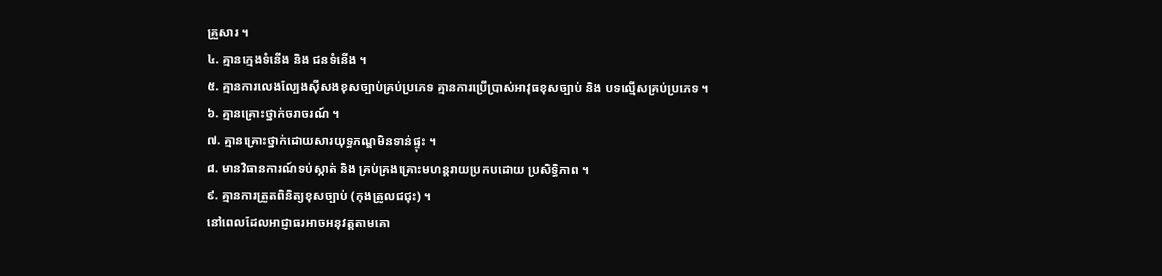គ្រួសារ ។
៤. គ្មានក្មេងទំនើង និង ជនទំនើង ។
៥. គ្មានការលេងល្បែងស៊ីសងខុសច្បាប់គ្រប់ប្រភេទ គ្មានការប្រើប្រាស់អាវុធខុសច្បាប់ និង បទល្មើសគ្រប់ប្រភេទ ។
៦. គ្មានគ្រោះថ្នាក់ចរាចរណ៍ ។
៧. គ្មានគ្រោះថ្នាក់ដោយសារយុទ្ធភណ្ឌមិនទាន់ផ្ទុះ ។
៨. មានវិធានការណ៍ទប់ស្កាត់ និង គ្រប់គ្រងគ្រោះមហន្តរាយប្រកបដោយ ប្រសិទ្ធិភាព ។
៩. គ្មានការត្រួតពិនិត្យខុសច្បាប់ (កុងត្រូលជជុះ) ។
នៅពេលដែលអាជ្ញាធរអាចអនុវត្តតាមគោ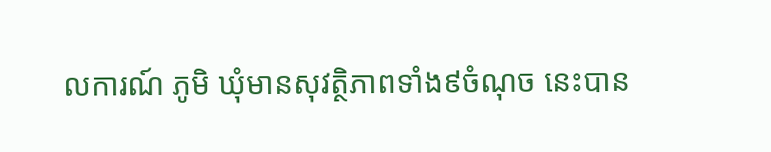លការណ៍ ភូមិ ឃុំមានសុវត្ថិភាពទាំង៩ចំណុច នេះបាន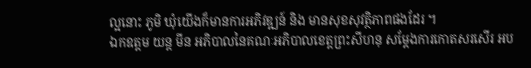ល្អនោះ ភូមិ ឃុំយើងក៏មានការអភិវឌ្ឍន៍ និង មានសុខសុវត្ថិភាពផងដែរ ។
ឯកឧត្តម យន្ត មីន អភិបាលនៃគណៈអភិបាលខេត្តព្រះសីហនុ សម្តែងការកោតសរសើរ អប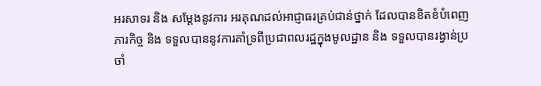អរសាទរ និង សម្តែងនូវការ អរគុណដល់អាជ្ញាធរគ្រប់ជាន់ថ្នាក់ ដែលបានខិតខំបំពេញភារកិច្ច និង ទទួលបាននូវការគាំទ្រពីប្រជាពលរដ្ឋក្នុងមូលដ្ឋាន និង ទទួលបានរង្វាន់ប្រចាំ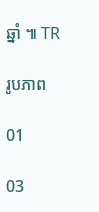ឆ្នាំ ៕ TR

រូបភាព

01

03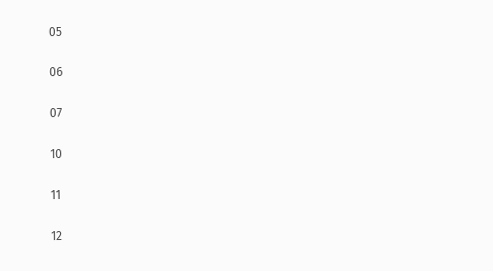05

06

07

10

11

12